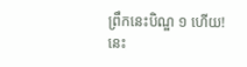ព្រឹកនេះបិណ្ឌ ១ ហើយ! នេះ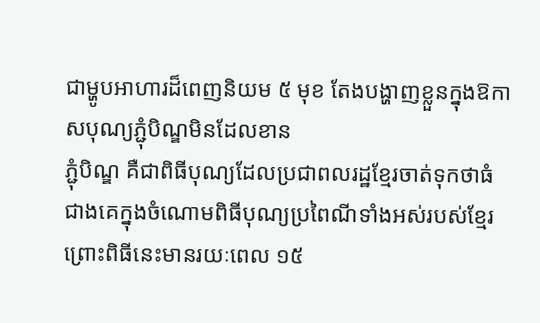ជាម្ហូបអាហារដ៏ពេញនិយម ៥ មុខ តែងបង្ហាញខ្លួនក្នុងឱកាសបុណ្យភ្ជុំបិណ្ឌមិនដែលខាន
ភ្ជុំបិណ្ឌ គឺជាពិធីបុណ្យដែលប្រជាពលរដ្ឋខ្មែរចាត់ទុកថាធំជាងគេក្នុងចំណោមពិធីបុណ្យប្រពៃណីទាំងអស់របស់ខ្មែរ ព្រោះពិធីនេះមានរយៈពេល ១៥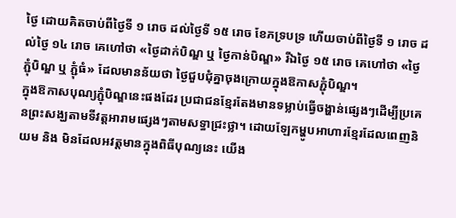ថ្ងៃ ដោយគិតចាប់ពីថ្ងៃទី ១ រោច ដល់ថ្ងៃទី ១៥ រោច ខែភទ្របទ្រ ហើយចាប់ពីថ្ងៃទី ១ រោច ដល់ថ្ងៃ ១៤ រោច គេហៅថា «ថ្ងៃដាក់បិណ្ឌ ឬ ថ្ងៃកាន់បិណ្ឌ» រីឯថ្ងៃ ១៥ រោច គេហៅថា «ថ្ងៃភ្ជុំបិណ្ឌ ឬ ភ្ជុំធំ» ដែលមានន័យថា ថ្ងៃជួបជុំគ្នាចុងក្រោយក្នុងឱកាសភ្ជុំបិណ្ឌ។
ក្នុងឱកាសបុណ្យភ្ជុំបិណ្ឌនេះផងដែរ ប្រជាជនខ្មែរតែងមានទម្លាប់ធ្វើចង្ហាន់ផ្សេងៗដើម្បីប្រគេនព្រះសង្ឃតាមទីវត្តអារាមផ្សេងៗតាមសទ្ធាជ្រះថ្លា។ ដោយឡែកម្ហូបអាហារខ្មែរដែលពេញនិយម និង មិនដែលអវត្តមានក្នុងពិធីបុណ្យនេះ យើង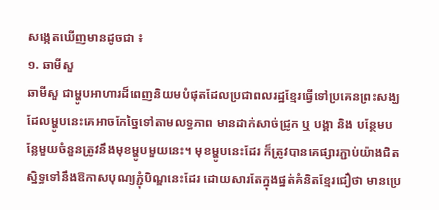សង្កេតឃើញមានដូចជា ៖
១. ឆាមីសួ
ឆាមីសួ ជាម្ហូបអាហារដ៏ពេញនិយមបំផុតដែលប្រជាពលរដ្ឋខ្មែរធ្វើទៅប្រគេនព្រះសង្ឃ ដែលម្ហូបនេះគេអាចកែច្នៃទៅតាមលទ្ធភាព មានដាក់សាច់ជ្រូក ឬ បង្គា និង បន្ថែមបន្លែមួយចំនួនត្រូវនឹងមុខម្ហូបមួយនេះ។ មុខម្ហូបនេះដែរ ក៏ត្រូវបានគេផ្សារភ្ជាប់យ៉ាងជិតស្និទ្ធទៅនឹងឱកាសបុណ្យភ្ជុំបិណ្ឌនេះដែរ ដោយសារតែក្នុងផ្នត់គំនិតខ្មែរជឿថា មានប្រេ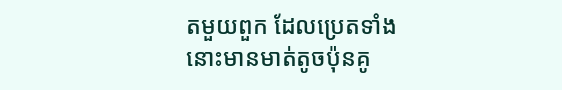តមួយពួក ដែលប្រេតទាំងនោះមានមាត់តូចប៉ុនគូ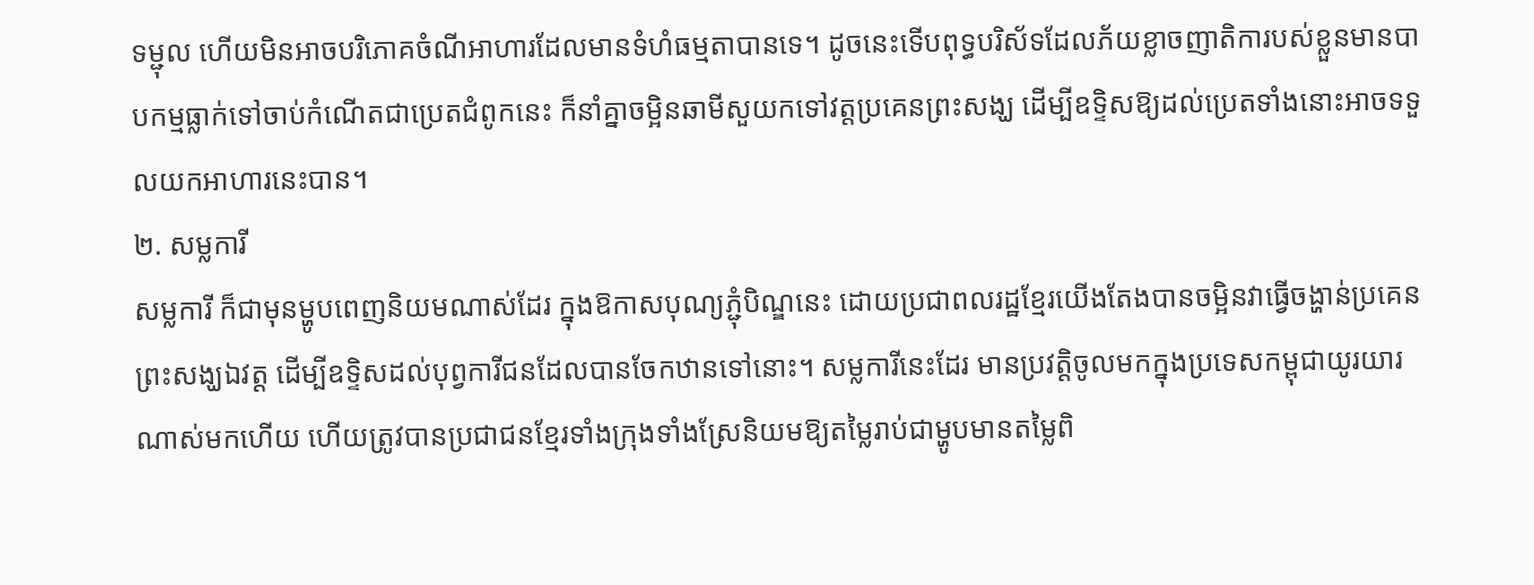ទម្ជុល ហើយមិនអាចបរិភោគចំណីអាហារដែលមានទំហំធម្មតាបានទេ។ ដូចនេះទើបពុទ្ធបរិស័ទដែលភ័យខ្លាចញាតិការបស់ខ្លួនមានបាបកម្មធ្លាក់ទៅចាប់កំណើតជាប្រេតជំពូកនេះ ក៏នាំគ្នាចម្អិនឆាមីសួយកទៅវត្តប្រគេនព្រះសង្ឃ ដើម្បីឧទ្ទិសឱ្យដល់ប្រេតទាំងនោះអាចទទួលយកអាហារនេះបាន។
២. សម្លការី
សម្លការី ក៏ជាមុនម្ហូបពេញនិយមណាស់ដែរ ក្នុងឱកាសបុណ្យភ្ជុំបិណ្ឌនេះ ដោយប្រជាពលរដ្ឋខ្មែរយើងតែងបានចម្អិនវាធ្វើចង្ហាន់ប្រគេនព្រះសង្ឃឯវត្ត ដើម្បីឧទ្ទិសដល់បុព្វការីជនដែលបានចែកឋានទៅនោះ។ សម្លការីនេះដែរ មានប្រវត្តិចូលមកក្នុងប្រទេសកម្ពុជាយូរយារណាស់មកហើយ ហើយត្រូវបានប្រជាជនខ្មែរទាំងក្រុងទាំងស្រែនិយមឱ្យតម្លៃរាប់ជាម្ហូបមានតម្លៃពិ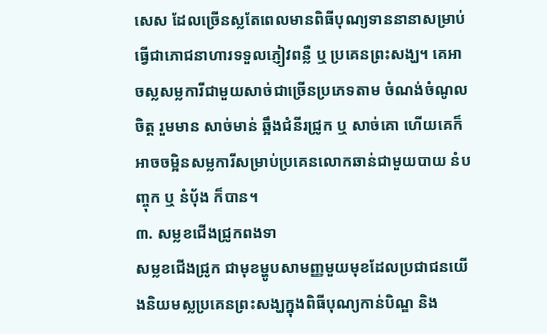សេស ដែលច្រើនស្លតែពេលមានពិធីបុណ្យទាននានាសម្រាប់ធ្វើជាភោជនាហារទទួលភ្ញៀវពន្លឺ ឬ ប្រគេនព្រះសង្ឃ។ គេអាចស្លសម្លការីជាមួយសាច់ជាច្រើនប្រភេទតាម ចំណង់ចំណូលចិត្ត រួមមាន សាច់មាន់ ឆ្អឹងជំនីរជ្រូក ឬ សាច់គោ ហើយគេក៏អាចចម្អិនសម្លការីសម្រាប់ប្រគេនលោកឆាន់ជាមួយបាយ នំបញ្ចុក ឬ នំប៉័ង ក៏បាន។
៣. សម្លខជើងជ្រូកពងទា
សម្លខជើងជ្រូក ជាមុខម្ហូបសាមញ្ញមួយមុខដែលប្រជាជនយើងនិយមស្លប្រគេនព្រះសង្ឃក្នុងពិធីបុណ្យកាន់បិណ្ឌ និង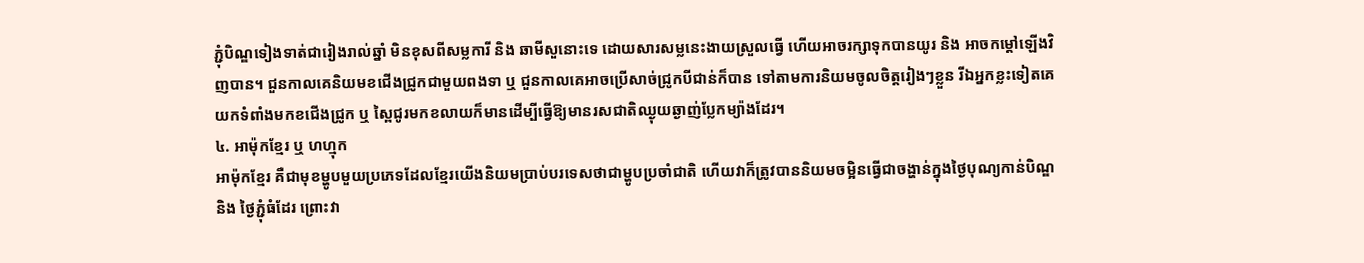ភ្ជុំបិណ្ឌទៀងទាត់ជារៀងរាល់ឆ្នាំ មិនខុសពីសម្លការី និង ឆាមីសួនោះទេ ដោយសារសម្លនេះងាយស្រួលធ្វើ ហើយអាចរក្សាទុកបានយូរ និង អាចកម្តៅឡើងវិញបាន។ ជួនកាលគេនិយមខជើងជ្រូកជាមួយពងទា ឬ ជួនកាលគេអាចប្រើសាច់ជ្រូកបីជាន់ក៏បាន ទៅតាមការនិយមចូលចិត្តរៀងៗខ្លួន រីឯអ្នកខ្លះទៀតគេយកទំពាំងមកខជើងជ្រូក ឬ ស្ពៃជូរមកខលាយក៏មានដើម្បីធ្វើឱ្យមានរសជាតិឈ្ងុយឆ្ងាញ់ប្លែកម្យ៉ាងដែរ។
៤. អាម៉ុកខ្មែរ ឬ ហហ្មុក
អាម៉ុកខ្មែរ គឺជាមុខម្ហូបមួយប្រភេទដែលខ្មែរយើងនិយមប្រាប់បរទេសថាជាម្ហូបប្រចាំជាតិ ហើយវាក៏ត្រូវបាននិយមចម្អិនធ្វើជាចង្ហាន់ក្នុងថ្ងៃបុណ្យកាន់បិណ្ឌ និង ថ្ងៃភ្ជុំធំដែរ ព្រោះវា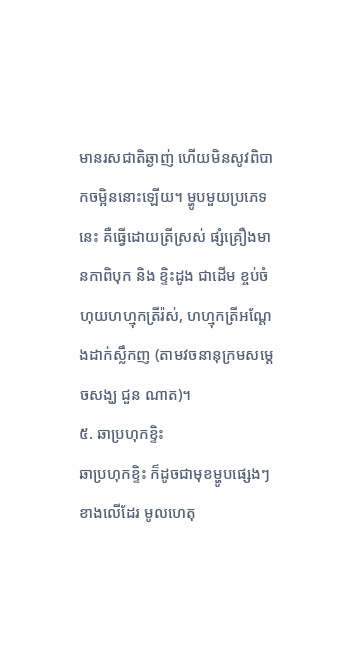មានរសជាតិឆ្ងាញ់ ហើយមិនសូវពិបាកចម្អិននោះឡើយ។ ម្ហូបមួយប្រភេទនេះ គឺធ្វើដោយត្រីស្រស់ ផ្សំគ្រឿងមានកាពិបុក និង ខ្ទិះដូង ជាដើម ខ្ចប់ចំហុយហហ្មុកត្រីរ៉ស់, ហហ្មុកត្រីអណ្ដែងដាក់ស្លឹកញ (តាមវចនានុក្រមសម្តេចសង្ឃ ជួន ណាត)។
៥. ឆាប្រហុកខ្ទិះ
ឆាប្រហុកខ្ទិះ ក៏ដូចជាមុខម្ហូបផ្សេងៗខាងលើដែរ មូលហេតុ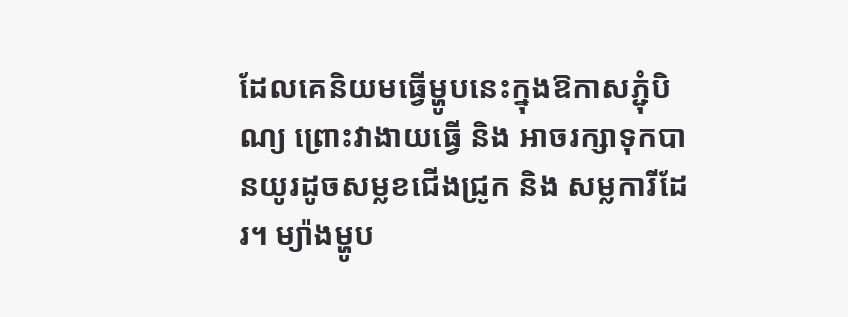ដែលគេនិយមធ្វើម្ហូបនេះក្នុងឱកាសភ្ជុំបិណ្យ ព្រោះវាងាយធ្វើ និង អាចរក្សាទុកបានយូរដូចសម្លខជើងជ្រូក និង សម្លការីដែរ។ ម្យ៉ាងម្ហូប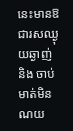នេះមានឱជារសឈ្ងុយឆ្ងាញ់ និង ចាប់មាត់មិនណយ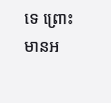ទេ ព្រោះមានអ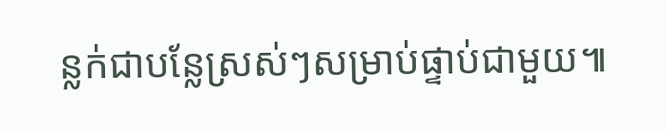ន្លក់ជាបន្លែស្រស់ៗសម្រាប់ផ្ទាប់ជាមួយ៕